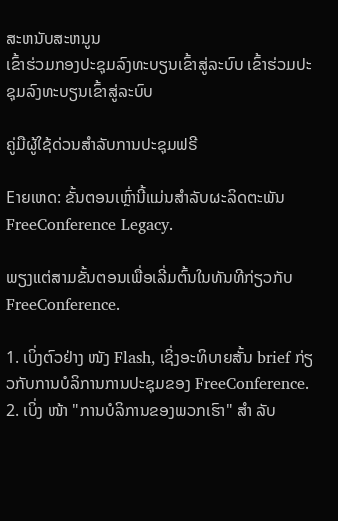ສະຫນັບສະຫນູນ
ເຂົ້າຮ່ວມກອງປະຊຸມລົງທະບຽນເຂົ້າສູ່ລະບົບ ເຂົ້າຮ່ວມປະຊຸມລົງທະບຽນເຂົ້າສູ່ລະບົບ

ຄູ່ມືຜູ້ໃຊ້ດ່ວນສໍາລັບການປະຊຸມຟຣີ

Eາຍເຫດ: ຂັ້ນຕອນເຫຼົ່ານີ້ແມ່ນສໍາລັບຜະລິດຕະພັນ FreeConference Legacy.

ພຽງແຕ່ສາມຂັ້ນຕອນເພື່ອເລີ່ມຕົ້ນໃນທັນທີກ່ຽວກັບ FreeConference.

1. ເບິ່ງຕົວຢ່າງ ໜັງ Flash, ເຊິ່ງອະທິບາຍສັ້ນ brief ກ່ຽວກັບການບໍລິການການປະຊຸມຂອງ FreeConference.
2. ເບິ່ງ ໜ້າ "ການບໍລິການຂອງພວກເຮົາ" ສຳ ລັບ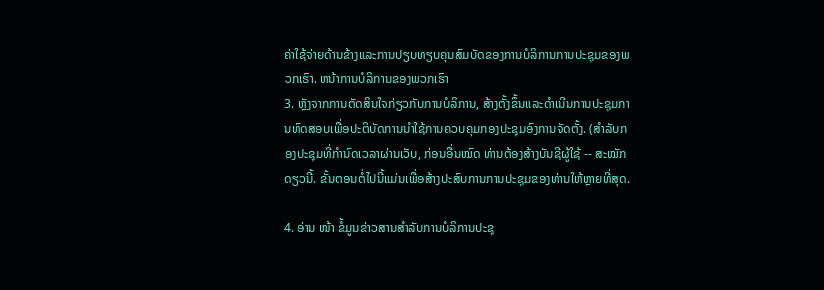ຄ່າໃຊ້ຈ່າຍດ້ານຂ້າງແລະການປຽບທຽບຄຸນສົມບັດຂອງການບໍລິການການປະຊຸມຂອງພວກເຮົາ. ຫນ້າການບໍລິການຂອງພວກເຮົາ
3. ຫຼັງຈາກການຕັດສິນໃຈກ່ຽວກັບການບໍລິການ, ສ້າງຕັ້ງຂຶ້ນແລະດໍາເນີນການປະຊຸມການທົດສອບເພື່ອປະຕິບັດການນໍາໃຊ້ການຄວບຄຸມກອງປະຊຸມອົງການຈັດຕັ້ງ. (ສຳລັບກອງປະຊຸມທີ່ກຳນົດເວລາຜ່ານເວັບ, ກ່ອນອື່ນໝົດ ທ່ານຕ້ອງສ້າງບັນຊີຜູ້ໃຊ້ -- ສະໝັກດຽວນີ້. ຂັ້ນຕອນຕໍ່ໄປນີ້ແມ່ນເພື່ອສ້າງປະສົບການການປະຊຸມຂອງທ່ານໃຫ້ຫຼາຍທີ່ສຸດ.

4. ອ່ານ ໜ້າ ຂໍ້ມູນຂ່າວສານສໍາລັບການບໍລິການປະຊຸ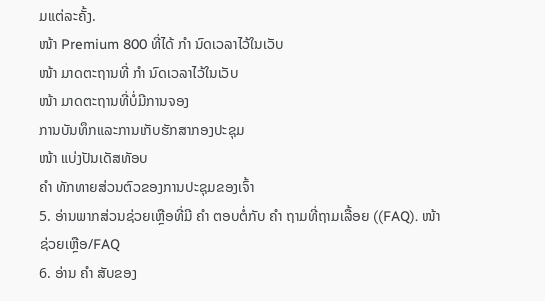ມແຕ່ລະຄັ້ງ.
ໜ້າ Premium 800 ທີ່ໄດ້ ກຳ ນົດເວລາໄວ້ໃນເວັບ
ໜ້າ ມາດຕະຖານທີ່ ກຳ ນົດເວລາໄວ້ໃນເວັບ
ໜ້າ ມາດຕະຖານທີ່ບໍ່ມີການຈອງ
ການບັນທຶກແລະການເກັບຮັກສາກອງປະຊຸມ
ໜ້າ ແບ່ງປັນເດັສທັອບ
ຄຳ ທັກທາຍສ່ວນຕົວຂອງການປະຊຸມຂອງເຈົ້າ
5. ອ່ານພາກສ່ວນຊ່ວຍເຫຼືອທີ່ມີ ຄຳ ຕອບຕໍ່ກັບ ຄຳ ຖາມທີ່ຖາມເລື້ອຍ ((FAQ). ໜ້າ ຊ່ວຍເຫຼືອ/FAQ
6. ອ່ານ ຄຳ ສັບຂອງ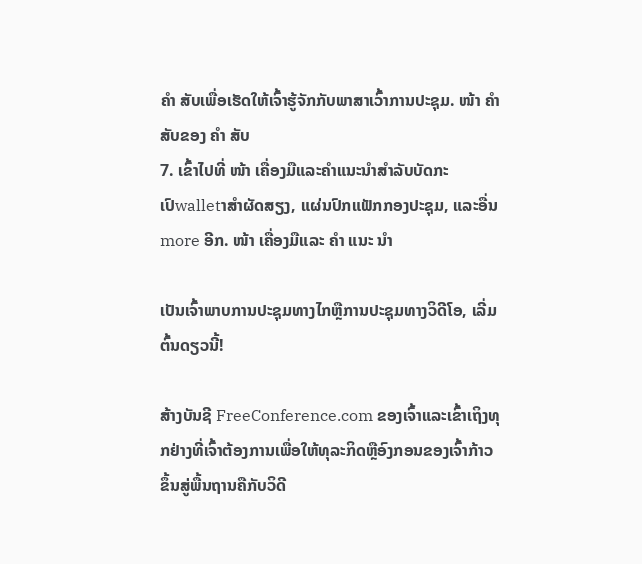ຄຳ ສັບເພື່ອເຮັດໃຫ້ເຈົ້າຮູ້ຈັກກັບພາສາເວົ້າການປະຊຸມ. ໜ້າ ຄຳ ສັບຂອງ ຄຳ ສັບ
7. ເຂົ້າໄປທີ່ ໜ້າ ເຄື່ອງມືແລະຄໍາແນະນໍາສໍາລັບບັດກະເປົwalletາສໍາຜັດສຽງ, ແຜ່ນປົກແຟັກກອງປະຊຸມ, ແລະອື່ນ more ອີກ. ໜ້າ ເຄື່ອງມືແລະ ຄຳ ແນະ ນຳ

ເປັນເຈົ້າພາບການປະຊຸມທາງໄກຫຼືການປະຊຸມທາງວິດີໂອ, ເລີ່ມຕົ້ນດຽວນີ້!

ສ້າງບັນຊີ FreeConference.com ຂອງເຈົ້າແລະເຂົ້າເຖິງທຸກຢ່າງທີ່ເຈົ້າຕ້ອງການເພື່ອໃຫ້ທຸລະກິດຫຼືອົງກອນຂອງເຈົ້າກ້າວຂຶ້ນສູ່ພື້ນຖານຄືກັບວິດີ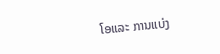ໂອແລະ ການແບ່ງ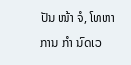ປັນ ໜ້າ ຈໍ, ໂທຫາການ ກຳ ນົດເວ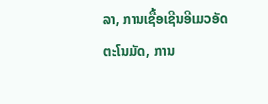ລາ, ການເຊື້ອເຊີນອີເມວອັດຕະໂນມັດ, ການ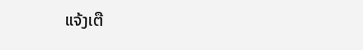ແຈ້ງເຕື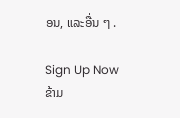ອນ, ແລະອື່ນ ໆ .

Sign Up Now
ຂ້າມ